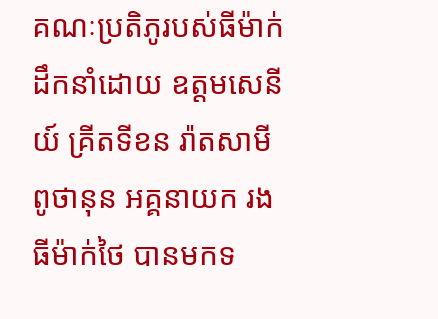គណៈប្រតិភូរបស់ធីម៉ាក់ ដឹកនាំដោយ ឧត្តមសេនីយ៍ គ្រីតទីខន រ៉ាតសាមី ពូថានុន អគ្គនាយក រង ធីម៉ាក់ថៃ បានមកទ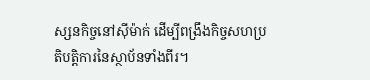ស្សនកិច្ចនៅស៊ីម៉ាក់ ដើម្បីពង្រឹងកិច្ចសហប្រតិបត្តិការនៃស្ថាប័នទាំងពីរ។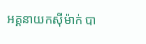អគ្គនាយកស៊ីម៉ាក់ បា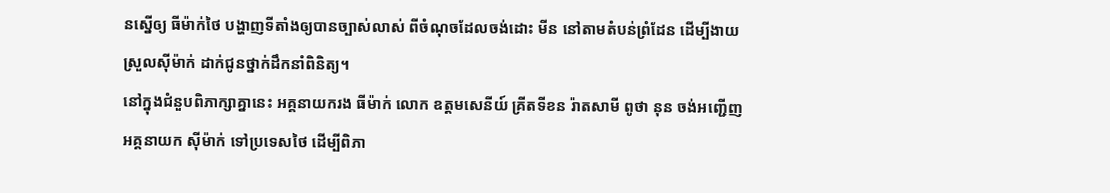នស្នើឲ្យ ធីម៉ាក់ថៃ បង្ហាញទីតាំងឲ្យបានច្បាស់លាស់ ពីចំណុចដែលចង់ដោះ មីន នៅតាមតំបន់ព្រំដែន ដើម្បីងាយស្រួលស៊ីម៉ាក់ ដាក់ជូនថ្នាក់ដឹកនាំពិនិត្យ។
នៅក្នុងជំនួបពិភាក្សាគ្នានេះ អគ្គនាយករង ធីម៉ាក់ លោក ឧត្តមសេនីយ៍ គ្រីតទីខន រ៉ាតសាមី ពូថា នុន ចង់អញ្ជើញអគ្គនាយក ស៊ីម៉ាក់ ទៅប្រទេសថៃ ដើម្បីពិភា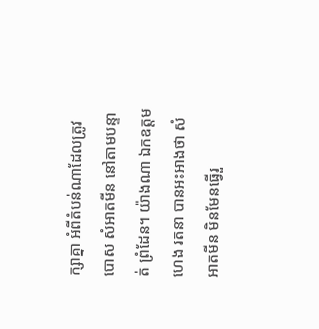ក្សាគ្នា អំពីតំបន់ណាដែលត្រូវបោស សំអាតមីន នៅតាមបន្ទាត់ ព្រំដែន។ យ៉ាងណា ឯកឧត្ដម ហេង រតនា បានអះអាងថា សំអាតមីន មិនមែនធ្វើរួ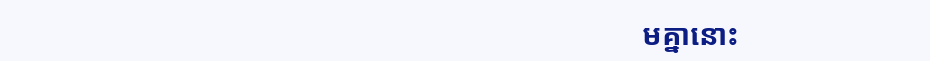មគ្នានោះ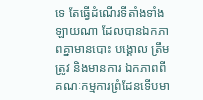ទេ តែធ្វើដំណើរទីតាំងទាំងឡាយណា ដែលបានឯកភាពគ្នាមានបោះ បង្គោល ត្រឹមត្រូវ និងមានការ ឯកភាពពីគណៈកម្មការព្រំដែនទើបមា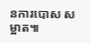នការបោស សម្អាត៕